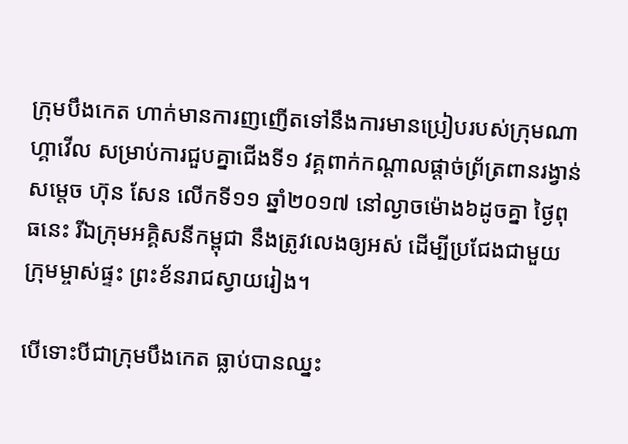ក្រុមបឹងកេត ហាក់មានការញញើតទៅនឹងការមានប្រៀបរបស់ក្រុមណាហ្គាវើល សម្រាប់ការជួបគ្នាជើងទី១ វគ្គពាក់កណ្តាលផ្តាច់ព្រ័ត្រពានរង្វាន់សម្តេច ហ៊ុន សែន លើកទី១១ ឆ្នាំ២០១៧ នៅល្ងាចម៉ោង៦ដូចគ្នា ថ្ងៃពុធនេះ រីឯក្រុមអគ្គិសនីកម្ពុជា នឹងត្រូវលេងឲ្យអស់ ដើម្បីប្រជែងជាមួយក្រុមម្ចាស់ផ្ទះ ព្រះខ័នរាជស្វាយរៀង។

បើទោះបីជាក្រុមបឹងកេត ធ្លាប់បានឈ្នះ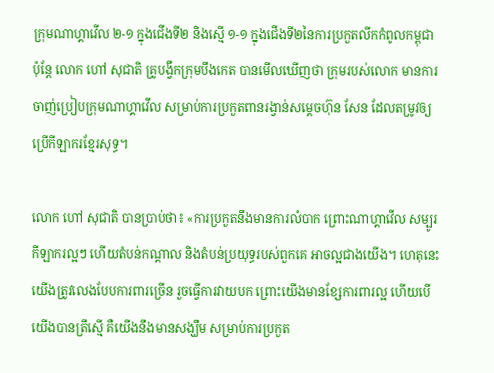ក្រុមណាហ្គាវើល ២-១ ក្នុងជើងទី២ និងស្មើ ១-១ ក្នុងជើងទី២នៃការប្រកួតលីកកំពូលកម្ពុជា ប៉ុន្តែ លោក ហៅ សុជាតិ គ្រូបង្វឹកក្រុមបឹងកេត បានមើលឃើញថា ក្រុមរបស់លោក មានការចាញ់ប្រៀបក្រុមណាហ្គាវើល សម្រាប់ការប្រកួតពានរង្វាន់សម្តេចហ៊ុន សែន ដែលតម្រូវឲ្យប្រើកីឡាករខ្មែរសុទ្ធ។

លោក ហៅ សុជាតិ បានប្រាប់ថា៖ «ការប្រកួតនឹងមានការលំបាក ព្រោះណាហ្គាវើល សម្បូរកីឡាករល្អៗ ហើយតំបន់កណ្តាល និងតំបន់ប្រយុទ្ធរបស់ពួកគេ អាចល្អជាងយើង។ ហេតុនេះ យើងត្រូវលេងបែបការពារច្រើន រួចធ្វើការវាយបក ព្រោះយើងមានខ្សែការពារល្អ ហើយបើយើងបានត្រឹស្មើ គឺយើងនឹងមានសង្ឃឹម សម្រាប់ការប្រកួត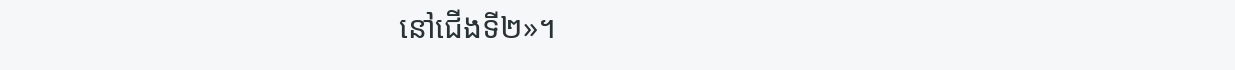នៅជើងទី២»។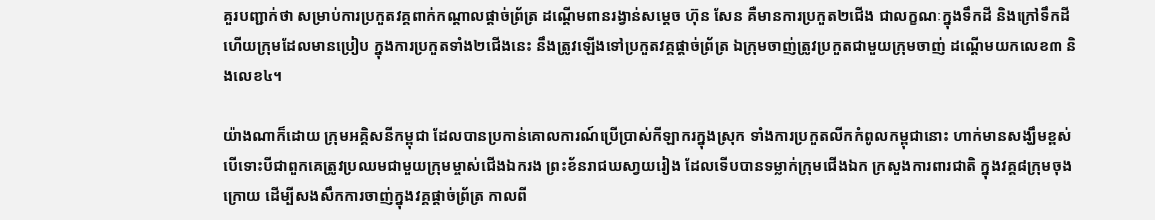គួរបញ្ជាក់ថា សម្រាប់ការប្រកួតវគ្គពាក់កណ្តាលផ្តាច់ព្រ័ត្រ ដណ្តើមពានរង្វាន់សម្តេច ហ៊ុន សែន គឺមានការប្រកួត២ជើង ជាលក្ខណៈក្នុងទឹកដី និងក្រៅទឹកដី ហើយក្រុមដែលមានប្រៀប ក្នុងការប្រកួតទាំង២ជើងនេះ នឹងត្រូវឡើងទៅប្រកួតវគ្គផ្តាច់ព្រ័ត្រ ឯក្រុមចាញ់ត្រូវប្រកួតជាមួយក្រុមចាញ់ ដណ្តើមយកលេខ៣ និងលេខ៤។

យ៉ាងណាក៏ដោយ ក្រុមអគ្គិសនីកម្ពុជា ដែលបានប្រកាន់គោលការណ៍ប្រើប្រាស់កីឡាករក្នុងស្រុក ទាំងការប្រកួតលីកកំពូលកម្ពុជានោះ ហាក់មានសង្ឃឹមខ្ពស់ បើទោះបីជាពួកគេត្រូវប្រឈមជាមួយក្រុមម្ចាស់ជើងឯករង ព្រះខ័នរាជឃសា្វយរៀង ដែលទើបបានទម្លាក់ក្រុមជើងឯក ក្រសួងការពារជាតិ ក្នុងវគ្គ៨ក្រុមចុងក្រោយ ដើម្បីសងសឹកការចាញ់ក្នុងវគ្គផ្តាច់ព្រ័ត្រ កាលពី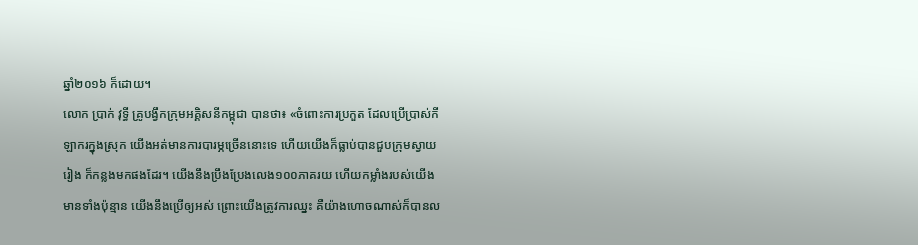ឆ្នាំ២០១៦ ក៏ដោយ។
លោក ប្រាក់ វុទ្ធី គ្រូបង្វឹកក្រុមអគ្គិសនីកម្ពុជា បានថា៖ «ចំពោះការប្រកួត ដែលប្រើប្រាស់កីឡាករក្នុងស្រុក យើងអត់មានការបារម្ភច្រើននោះទេ ហើយយើងក៏ធ្លាប់បានជួបក្រុមស្វាយរៀង ក៏កន្លងមកផងដែរ។ យើងនឹងប្រឹងប្រែងលេង១០០ភាគរយ ហើយកម្លាំងរបស់យើងមានទាំងប៉ុន្មាន យើងនឹងប្រើឲ្យអស់ ព្រោះយើងត្រូវការឈ្នះ គឺយ៉ាងហោចណាស់ក៏បានល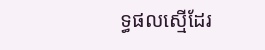ទ្ធផលស្មើដែរ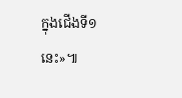ក្នុងជើងទី១នេះ»៕